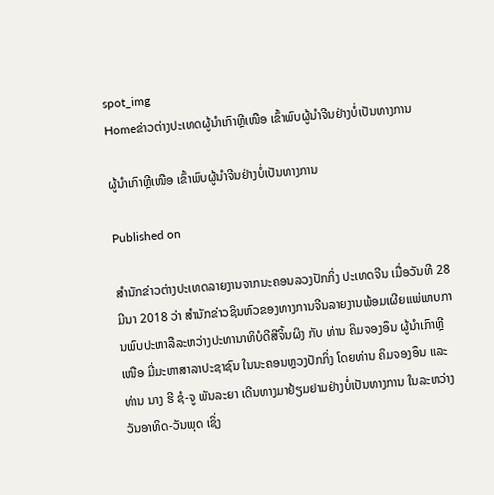spot_img
Homeຂ່າວຕ່າງປະເທດຜູ້ນຳເກົາຫຼີເໜືອ ເຂົ້າພົບຜູ້ນຳຈີນຢ່າງບໍ່ເປັນທາງການ

ຜູ້ນຳເກົາຫຼີເໜືອ ເຂົ້າພົບຜູ້ນຳຈີນຢ່າງບໍ່ເປັນທາງການ

Published on

ສຳນັກຂ່າວຕ່າງປະເທດລາຍງານຈາກນະຄອນລວງປັກກິ່ງ ປະເທດຈີນ ເມື່ອວັນທີ 28 ມີນາ 2018 ວ່າ ສຳນັກຂ່າວຊິນຫົວຂອງທາງການຈີນລາຍງານພ້ອມເຜີຍແພ່ພາບການພົບປະຫາລືລະຫວ່າງປະທານາທິບໍດີສີຈິ້ນຜິງ ກັບ ທ່ານ ຄິມຈອງອຶນ ຜູ້ນຳເກົາຫຼີເໜືອ ມີ່ມະຫາສາລາປະຊາຊົນ ໃນນະຄອນຫຼວງປັກກິ່ງ ໂດຍທ່ານ ຄິມຈອງອຶນ ແລະ ທ່ານ ນາງ ຮີ ຊໍ-ຈູ ພັນລະຍາ ເດີນທາງມາຢ້ຽມຢາມຢ່າງບໍ່ເປັນທາງການ ໃນລະຫວ່າງວັນອາທິດ-ວັນພຸດ ເຊິ່ງ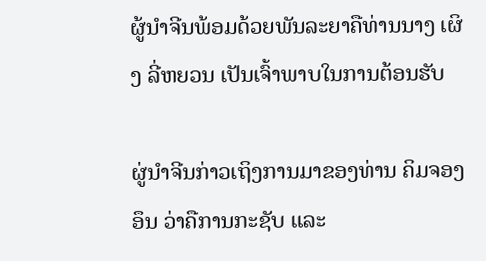ຜູ້ນຳຈີນພ້ອມດ້ວຍພັນລະຍາຄືທ່ານນາງ ເຜິງ ລີ່ຫຍວນ ເປັນເຈົ້າພາບໃນການຕ້ອນຮັບ

ຜູ່ນຳຈີນກ່າວເຖິງການມາຂອງທ່ານ ຄິມຈອງອຶນ ວ່າຄືການກະຊັບ ແລະ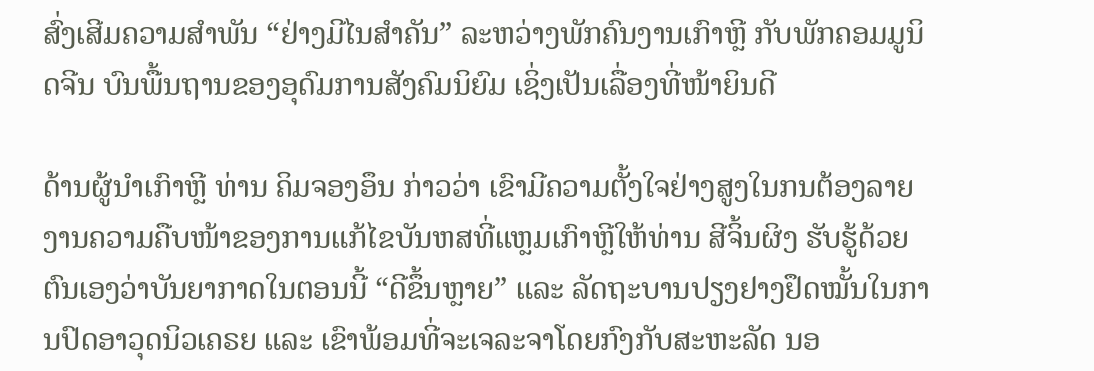ສົ່ງເສີມຄວາມສຳພັນ “ຢ່າງມີໄນສຳຄັນ” ລະຫວ່າງພັກຄົນງານເກົາຫຼີ ກັບພັກຄອມມູນິດຈີນ ບົນພື້ນຖານຂອງອຸດົມການສັງຄົມນິຍົມ ເຊິ່ງເປັນເລື່ອງທີ່ໜ້າຍິນດີ

ດ້ານຜູ້ນຳເກົາຫຼີ ທ່ານ ຄິມຈອງອຶນ ກ່າວວ່າ ເຂົາມີຄວາມຕັ້ງໃຈຢ່າງສູງໃນກນຕ້ອງລາຍງານຄວາມຄືບໜ້າຂອງການແກ້ໄຂບັນຫສທີ່ແຫຼມເກົາຫຼີໃຫ້ທ່ານ ສີຈິ້ນຜິງ ຮັບຮູ້ດ້ວຍຕົນເອງວ່າບັນຍາກາດໃນຕອນນີ້ “ດີຂຶ້ນຫຼາຍ” ແລະ ລັດຖະບານປຽງຢາງຢຶດໝັ້ນໃນການປົດອາວຸດນິວເຄຣຍ ແລະ ເຂົາພ້ອມທີ່ຈະເຈລະຈາໂດຍກົງກັບສະຫະລັດ ນອ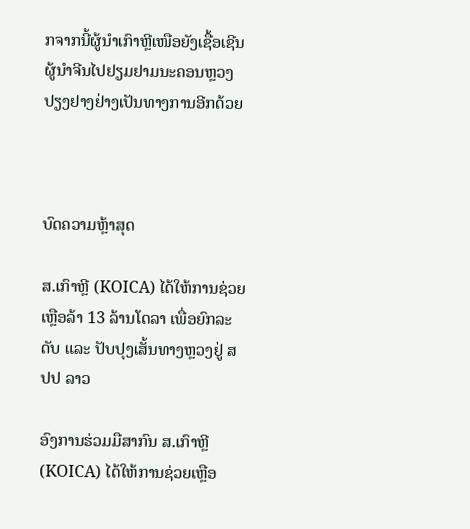ກຈາກນີ້ຜູ້ນຳເກົາຫຼີເໜືອຍັງເຊື້ອເຊີນຜູ້ນຳຈີນໄປຢຽມຢາມນະຄອນຫຼວງປຽງຢາງຢ່າງເປັນທາງການອີກດ້ວຍ



ບົດຄວາມຫຼ້າສຸດ

ສ.ເກົາຫຼີ (KOICA) ໄດ້ໃຫ້ການຊ່ວຍເຫຼືອລ້າ 13 ລ້ານໂດລາ ເພື່ອຍົກລະດັບ ແລະ ປັບປຸງເສັ້ນທາງຫຼວງຢູ່ ສປປ ລາວ

ອົງການຮ່ວມມືສາກົນ ສ.ເກົາຫຼີ (KOICA) ໄດ້ໃຫ້ການຊ່ວຍເຫຼືອ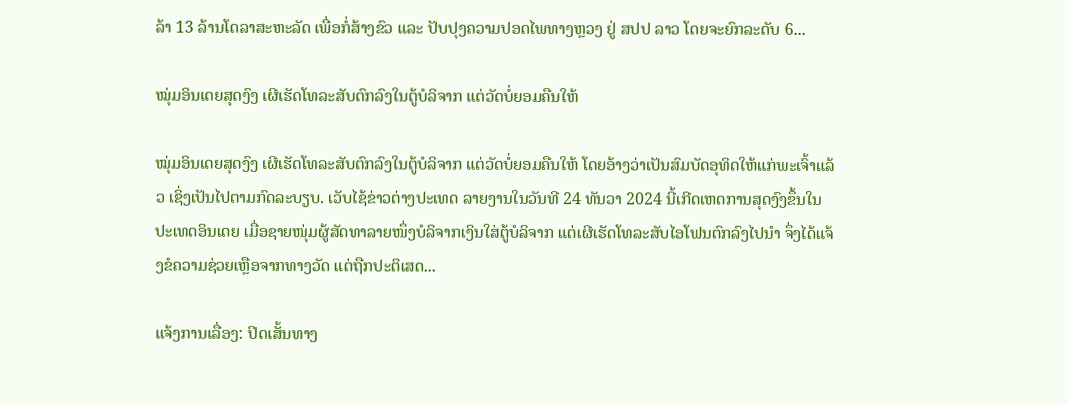ລ້າ 13 ລ້ານໂດລາສະຫະລັດ ເພື່ອກໍ່ສ້າງຂົວ ແລະ ປັບປຸງຄວາມປອດໄພທາງຫຼວງ ຢູ່ ສປປ ລາວ ໂດຍຈະຍົກລະດັບ 6...

ໝຸ່ມອິນເດຍສຸດງົງ ເຜີເຮັດໂທລະສັບຕົກລົງໃນຕູ້ບໍລິຈາກ ແຕ່ວັດບໍ່ຍອມຄືນໃຫ້

ໝຸ່ມອິນເດຍສຸດງົງ ເຜີເຮັດໂທລະສັບຕົກລົງໃນຕູ້ບໍລິຈາກ ແຕ່ວັດບໍ່ຍອມຄືນໃຫ້ ໂດຍອ້າງວ່າເປັນສົມບັດອຸທິດໃຫ້ແກ່ພະເຈົ້າແລ້ວ ເຊິ່ງເປັນໄປຕາມກົດລະບຽບ. ເວັບໄຊ້ຂ່າວຕ່າງປະເທດ ລາຍງານໃນວັນທີ 24 ທັນວາ 2024 ນີ້ເກີດເຫດການສຸດງົງຂຶ້ນໃນປະເທດອິນເດຍ ເມື່ອຊາຍໜຸ່ມຜູ້ສັດທາລາຍໜຶ່ງບໍລິຈາກເງິນໃສ່ຕູ້ບໍລິຈາກ ແຕ່ເຜີເຮັດໂທລະສັບໄອໂຟນຕົກລົງໄປນຳ ຈຶ່ງໄດ້ແຈ້ງຂໍຄວາມຊ່ວຍເຫຼືອຈາກທາງວັດ ແຕ່ຖືກປະຕິເສດ...

ແຈ້ງການເລື່ອງ: ປິດເສັ້ນທາງ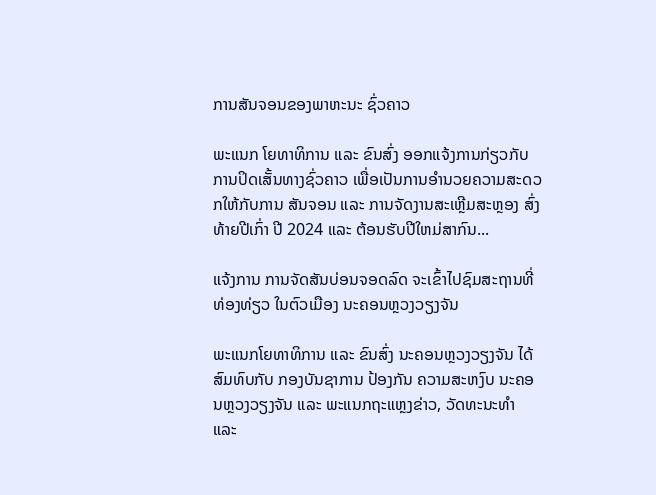ການສັນຈອນຂອງພາຫະນະ ຊົ່ວຄາວ

ພະແນກ ໂຍທາທິການ ແລະ ຂົນສົ່ງ ອອກແຈ້ງການກ່ຽວກັບ ການປິດເສັ້ນທາງຊົ່ວຄາວ ເພື່ອເປັນການອໍານວຍຄວາມສະດວກໃຫ້ກັບການ ສັນຈອນ ແລະ ການຈັດງານສະເຫຼີມສະຫຼອງ ສົ່ງທ້າຍປີເກົ່າ ປີ 2024 ແລະ ຕ້ອນຮັບປີໃຫມ່ສາກົນ...

ແຈ້ງການ ການຈັດສັນບ່ອນຈອດລົດ ຈະເຂົ້າໄປຊົມສະຖານທີ່ທ່ອງທ່ຽວ ໃນຕົວເມືອງ ນະຄອນຫຼວງວຽງຈັນ

ພະແນກໂຍທາທິການ ແລະ ຂົນສົ່ງ ນະຄອນຫຼວງວຽງຈັນ ໄດ້ສົມທົບກັບ ກອງບັນຊາການ ປ້ອງກັນ ຄວາມສະຫງົບ ນະຄອນຫຼວງວຽງຈັນ ແລະ ພະແນກຖະແຫຼງຂ່າວ, ວັດທະນະທຳ ແລະ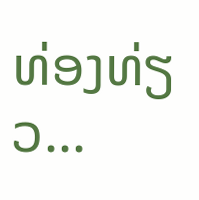ທ່ອງທ່ຽວ...